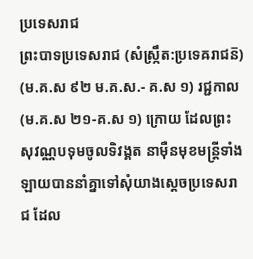ប្រទេសរាជ
ព្រះបាទប្រទេសរាជ (សំស្ក្រឹត:ប្រទេឝរាជន៑) (ម.គ.ស ៩២ ម.គ.ស.- គ.ស ១) រជ្ជកាល (ម.គ.ស ២១-គ.ស ១) ក្រោយ ដែលព្រះសុវណ្ណបទុមចូលទិវង្គត នាម៉ឺនមុខមន្ដ្រីទាំងឡាយបាននាំគ្នាទៅសុំយាងស្ដេចប្រទេសរាជ ដែល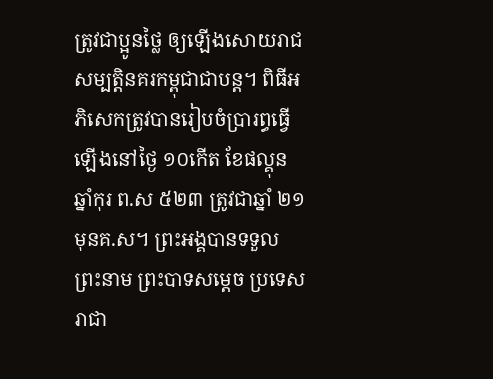ត្រូវជាប្អូនថ្លៃ ឲ្យឡើងសោយរាជសម្បត្ដិនគរកម្ពុជាជាបន្ដ។ ពិធីអភិសេកត្រូវបានរៀបចំប្រារព្ធធ្វើឡើងនៅថ្ងៃ ១០កើត ខែផល្គុន ឆ្នាំកុរ ព.ស ៥២៣ ត្រូវជាឆ្នាំ ២១ មុនគ.ស។ ព្រះអង្គបានទទួលព្រះនាម ព្រះបាទសម្ដេច ប្រទេសរាជា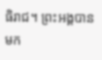ធិរាជ។ ព្រះអង្គបានមក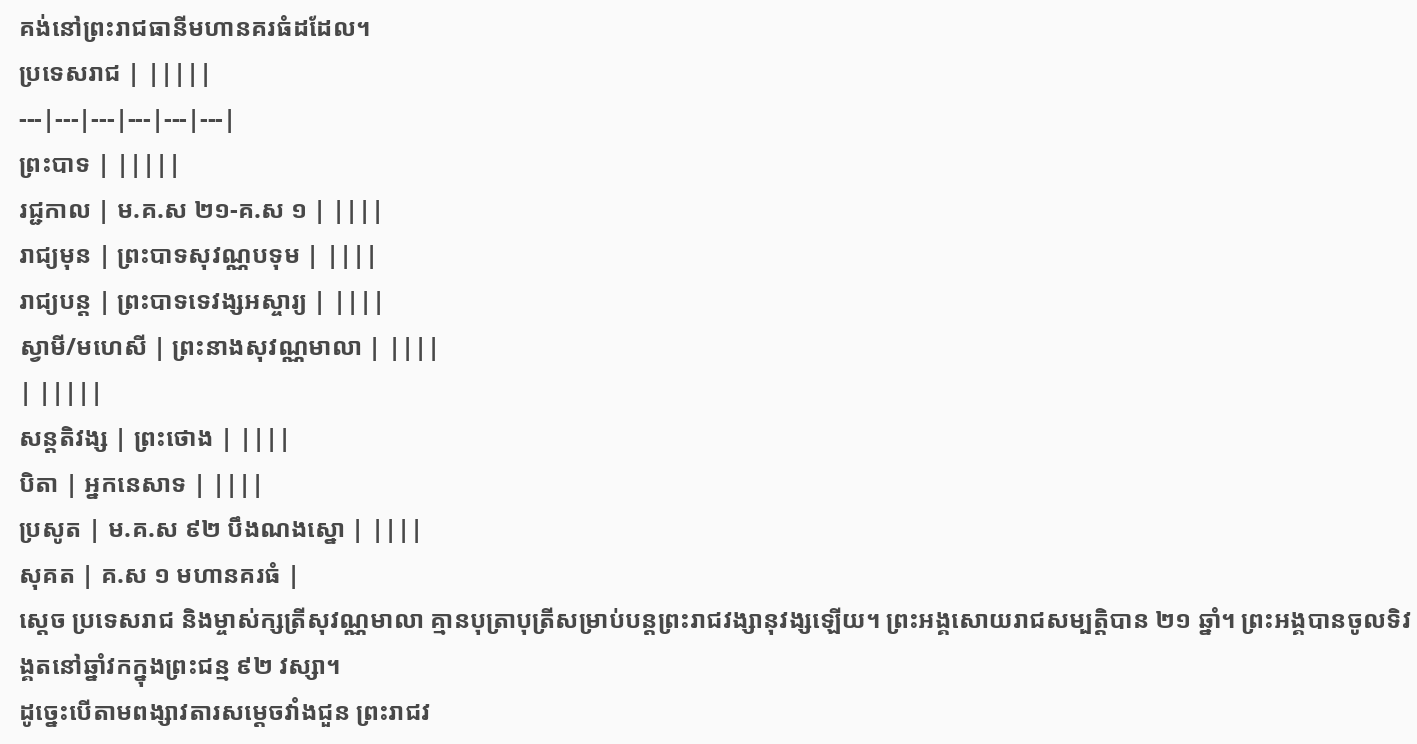គង់នៅព្រះរាជធានីមហានគរធំដដែល។
ប្រទេសរាជ | |||||
---|---|---|---|---|---|
ព្រះបាទ | |||||
រជ្ជកាល | ម.គ.ស ២១-គ.ស ១ | ||||
រាជ្យមុន | ព្រះបាទសុវណ្ណបទុម | ||||
រាជ្យបន្ត | ព្រះបាទទេវង្សអស្ចារ្យ | ||||
ស្វាមី/មហេសី | ព្រះនាងសុវណ្ណមាលា | ||||
| |||||
សន្តតិវង្ស | ព្រះថោង | ||||
បិតា | អ្នកនេសាទ | ||||
ប្រសូត | ម.គ.ស ៩២ បឹងណងស្នោ | ||||
សុគត | គ.ស ១ មហានគរធំ |
ស្ដេច ប្រទេសរាជ និងម្ចាស់ក្សត្រីសុវណ្ណមាលា គ្មានបុត្រាបុត្រីសម្រាប់បន្ដព្រះរាជវង្សានុវង្សឡើយ។ ព្រះអង្គសោយរាជសម្បត្ដិបាន ២១ ឆ្នាំ។ ព្រះអង្គបានចូលទិវង្គតនៅឆ្នាំវកក្នុងព្រះជន្ម ៩២ វស្សា។
ដូច្នេះបើតាមពង្សាវតារសម្ដេចវាំងជួន ព្រះរាជវ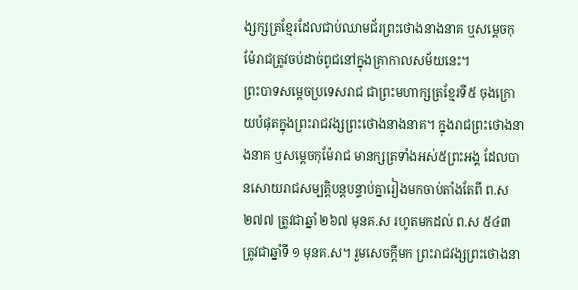ង្សក្សត្រខ្មែរដែលជាប់ឈាមជ័រព្រះថោងនាងនាគ ឬសម្ដេចកុម៉ែរាជត្រូវចប់ដាច់ពូជនៅក្នុងគ្រាកាលសម័យនេះ។
ព្រះបាទសម្ដេចប្រទេសរាជ ជាព្រះមហាក្សត្រខ្មែរទី៥ ចុងក្រោយបំផុតក្នុងព្រះរាជវង្សព្រះថោងនាងនាគ។ ក្នុងរាជព្រះថោងនាងនាគ ឬសម្ដេចកុម៉ែរាជ មានក្សត្រទាំងអស់៥ព្រះអង្គ ដែលបានសោយរាជសម្បត្ដិបន្ដបន្ទាប់គ្នារៀងមកចាប់តាំងតែពី ព.ស ២៧៧ ត្រូវជាឆ្នាំ ២៦៧ មុនគ.ស រហូតមកដល់ ព.ស ៥៤៣ ត្រូវជាឆ្នាំទី ១ មុនគ.ស។ រួមសេចក្ដីមក ព្រះរាជវង្សព្រះថោងនា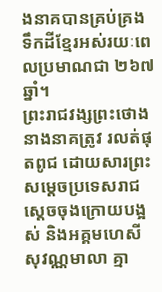ងនាគបានគ្រប់គ្រងទឹកដីខ្មែរអស់រយៈពេលប្រមាណជា ២៦៧ ឆ្នាំ។
ព្រះរាជវង្សព្រះថោងនាងនាគត្រូវ រលត់ផុតពូជ ដោយសារព្រះសម្ដេចប្រទេសរាជ ស្ដេចចុងក្រោយបង្អស់ និងអគ្គមហេសីសុវណ្ណមាលា គ្មា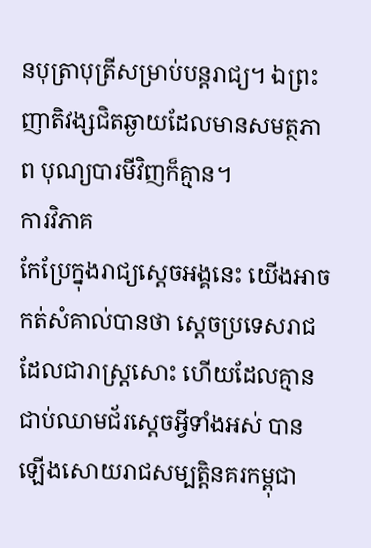នបុត្រាបុត្រីសម្រាប់បន្ដរាជ្យ។ ឯព្រះញាតិវង្សជិតឆ្ងាយដែលមានសមត្ថភាព បុណ្យបារមីវិញក៏គ្មាន។
ការវិភាគ
កែប្រែក្នុងរាជ្យស្ដេចអង្គនេះ យើងអាចកត់សំគាល់បានថា ស្ដេចប្រទេសរាជ ដែលជារាស្ដ្រសោះ ហើយដែលគ្មានជាប់ឈាមជ័រស្ដេចអ្វីទាំងអស់ បានឡើងសោយរាជសម្បត្ដិនគរកម្ពុជា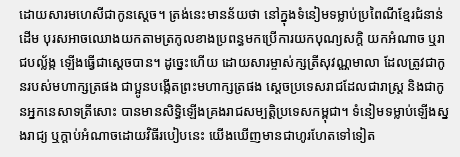ដោយសារមហេសីជាកូនស្ដេច។ ត្រង់នេះមានន័យថា នៅក្នុងទំនៀមទម្លាប់ប្រពៃណីខ្មែរជំនាន់ដើម បុរសអាចឈោងយកតាមត្រកូលខាងប្រពន្ធមកប្រើការយកបុណ្យសក្ដិ យកអំណាច ឬរាជបល្ល័ង្ក ឡើងធ្វើជាស្ដេចបាន។ ដូច្នេះហើយ ដោយសារម្ចាស់ក្សត្រីសុវណ្ណមាលា ដែលត្រូវជាកូនរបស់មហាក្សត្រផង ជាប្អូនបង្កើតព្រះមហាក្សត្រផង ស្ដេចប្រទេសរាជដែលជារាស្ដ្រ និងជាកូនអ្នកនេសាទត្រីសោះ បានមានសិទ្ធិឡើងគ្រងរាជសម្បត្ដិប្រទេសកម្ពុជា។ ទំនៀមទម្លាប់ឡើងស្នងរាជ្យ ឬក្ដាប់អំណាចដោយវិធីរបៀបនេះ យើងឃើញមានជាហូរហែតទៅទៀត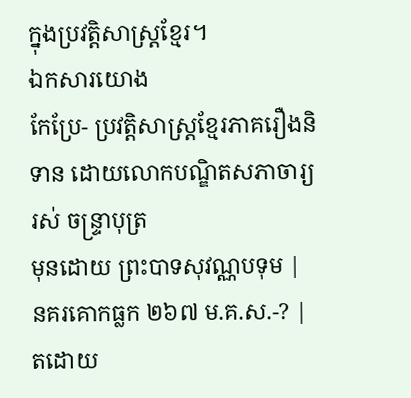ក្នុងប្រវត្ដិសាស្ដ្រខ្មែរ។
ឯកសារយោង
កែប្រែ- ប្រវត្តិសាស្ត្រខ្មែរភាគរឿងនិទាន ដោយលោកបណ្ឌិតសភាចារ្យ រស់ ចន្ទ្រាបុត្រ
មុនដោយ ព្រះបាទសុវណ្ណបទុម |
នគរគោកធ្លក ២៦៧ ម.គ.ស.-? |
តដោយ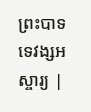ព្រះបាទទេវង្សអស្ចារ្យ |